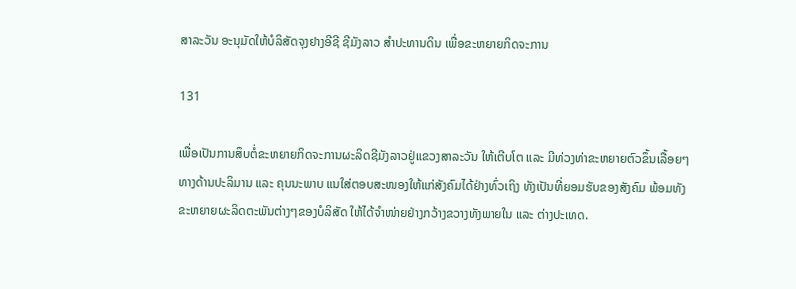ສາລະວັນ ອະນຸມັດໃຫ້ບໍລິສັດຈຸງຢາງອີຊີ ຊີມັງລາວ ສໍາປະທານດິນ ເພື່ອຂະຫຍາຍກິດຈະການ

131

ເພື່ອເປັນການສຶບຕໍ່ຂະຫຍາຍກິດຈະການຜະລິດຊີມັງລາວຢູ່ແຂວງສາລະວັນ ໃຫ້ເຕີບໂຕ ແລະ ມີທ່ວງທ່າຂະຫຍາຍຕົວຂຶ້ນເລື້ອຍໆທາງດ້ານປະລິມານ ແລະ ຄຸນນະພາບ ແນໃສ່ຕອບສະໜອງໃຫ້ແກ່ສັງຄົມໄດ້ຢ່າງທົ່ວເຖິງ ທັງເປັນທີ່ຍອມຮັບຂອງສັງຄົມ ພ້ອມທັງຂະຫຍາຍຜະລິດຕະພັນຕ່າງໆຂອງບໍລິສັດ ໃຫ້ໄດ້ຈຳໜ່າຍຢ່າງກວ້າງຂວາງທັງພາຍໃນ ແລະ ຕ່າງປະເທດ.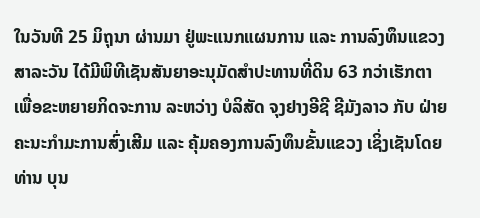ໃນວັນທີ 25 ມິຖຸນາ ຜ່ານມາ ຢູ່ພະແນກແຜນການ ແລະ ການລົງທຶນແຂວງສາລະວັນ ໄດ້ມີພິທີເຊັນສັນຍາອະນຸມັດສຳປະທານທີ່ດິນ 63 ກວ່າເຮັກຕາ ເພື່ອຂະຫຍາຍກິດຈະການ ລະຫວ່າງ ບໍລິສັດ ຈຸງຢາງອີຊີ ຊີມັງລາວ ກັບ ຝ່າຍຄະນະກຳມະການສົ່ງເສີມ ແລະ ຄຸ້ມຄອງການລົງທຶນຂັ້ນແຂວງ ເຊິ່ງເຊັນໂດຍ ທ່ານ ບຸນ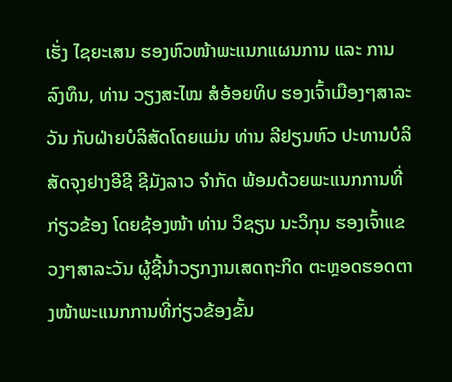ເຮັ່ງ ໄຊຍະເສນ ຮອງຫົວໜ້າພະແນກແຜນການ ແລະ ການລົງທຶນ, ທ່ານ ວຽງສະໄໝ ສໍອ້ອຍທິບ ຮອງເຈົ້າເມືອງໆສາລະວັນ ກັບຝ່າຍບໍລິສັດໂດຍແມ່ນ ທ່ານ ລີຢຽນຫົວ ປະທານບໍລິສັດຈຸງຢາງອີຊີ ຊີມັງລາວ ຈໍາກັດ ພ້ອມດ້ວຍພະແນກການທີ່ກ່ຽວຂ້ອງ ໂດຍຊ້ອງໜ້າ ທ່ານ ວິຊຽນ ນະວິກຸນ ຮອງເຈົ້າແຂວງໆສາລະວັນ ຜູ້ຊີ້ນຳວຽກງານເສດຖະກິດ ຕະຫຼອດຮອດຕາງໜ້າພະແນກການທີ່ກ່ຽວຂ້ອງຂັ້ນ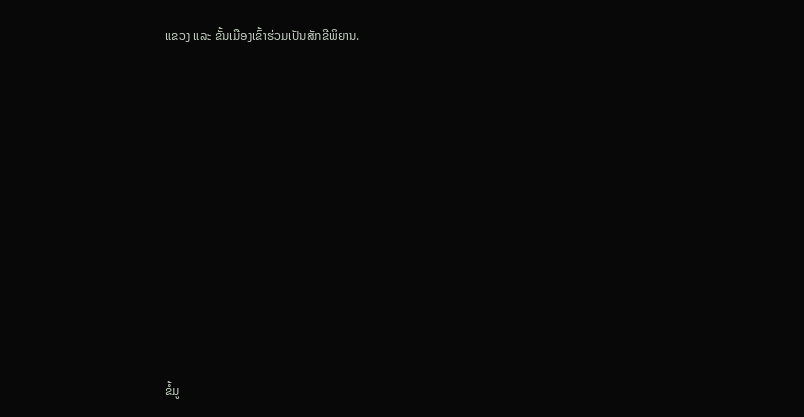ແຂວງ ແລະ ຂັ້ນເມືອງເຂົ້າຮ່ວມເປັນສັກຂີພິຍານ.











ຂໍ້ມູ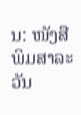ນ: ໜັງສືພິມສາລະວັນ